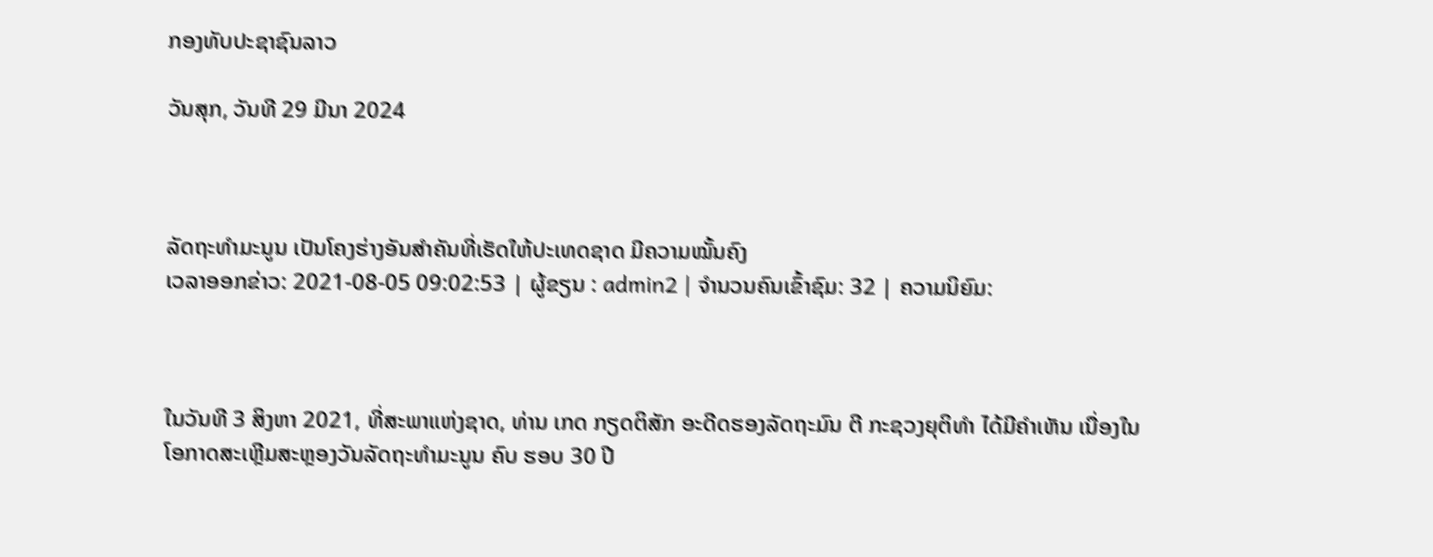ກອງທັບປະຊາຊົນລາວ

ວັນສຸກ, ວັນທີ 29 ມີນາ 2024



ລັດຖະທຳມະນູນ ເປັນໂຄງຮ່າງອັນສຳຄັນທີ່ເຮັດໃຫ້ປະເທດຊາດ ມີຄວາມໝັ້ນຄົງ
ເວລາອອກຂ່າວ: 2021-08-05 09:02:53 | ຜູ້ຂຽນ : admin2 | ຈຳນວນຄົນເຂົ້າຊົມ: 32 | ຄວາມນິຍົມ:



ໃນວັນທີ 3 ສິງຫາ 2021, ທີ່ສະພາແຫ່ງຊາດ, ທ່ານ ເກດ ກຽດຕິສັກ ອະດີດຮອງລັດຖະມົນ ຕີ ກະຊວງຍຸຕິທຳ ໄດ້ມີຄຳເຫັນ ເນື່ອງໃນໂອກາດສະເຫຼີມສະຫຼອງວັນລັດຖະທຳມະນູນ ຄົບ ຮອບ 30 ປີ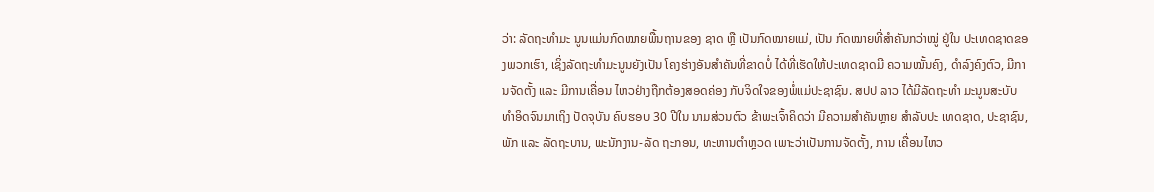ວ່າ: ລັດຖະທໍາມະ ນູນແມ່ນກົດໝາຍພື້ນຖານຂອງ ຊາດ ຫຼື ເປັນກົດໝາຍແມ່, ເປັນ ກົດໝາຍທີ່ສຳຄັນກວ່າໝູ່ ຢູ່ໃນ ປະເທດຊາດຂອງພວກເຮົາ, ເຊິ່ງລັດຖະທຳມະນູນຍັງເປັນ ໂຄງຮ່າງອັນສຳຄັນທີ່ຂາດບໍ່ ໄດ້ທີ່ເຮັດໃຫ້ປະເທດຊາດມີ ຄວາມໝັ້ນຄົງ, ດຳລົງຄົງຕົວ, ມີການຈັດຕັ້ງ ແລະ ມີການເຄື່ອນ ໄຫວຢ່າງຖືກຕ້ອງສອດຄ່ອງ ກັບຈິດໃຈຂອງພໍ່ແມ່ປະຊາຊົນ. ສປປ ລາວ ໄດ້ມີລັດຖະທຳ ມະນູນສະບັບທຳອິດຈົນມາເຖິງ ປັດຈຸບັນ ຄົບຮອບ 30 ປີໃນ ນາມສ່ວນຕົວ ຂ້າພະເຈົ້າຄິດວ່າ ມີຄວາມສຳຄັນຫຼາຍ ສຳລັບປະ ເທດຊາດ, ປະຊາຊົນ, ພັກ ແລະ ລັດຖະບານ, ພະນັກງານ-ລັດ ຖະກອນ, ທະຫານຕຳຫຼວດ ເພາະວ່າເປັນການຈັດຕັ້ງ, ການ ເຄື່ອນໄຫວ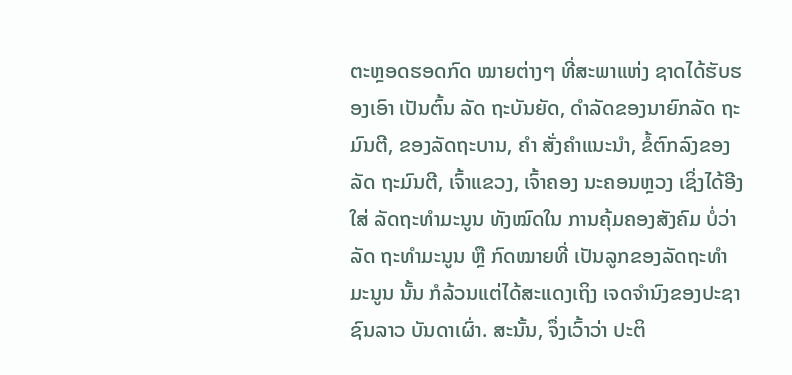ຕະຫຼອດຮອດກົດ ໝາຍຕ່າງໆ ທີ່ສະພາແຫ່ງ ຊາດໄດ້ຮັບຮອງເອົາ ເປັນຕົ້ນ ລັດ ຖະບັນຍັດ, ດຳລັດຂອງນາຍົກລັດ ຖະມົນຕີ, ຂອງລັດຖະບານ, ຄຳ ສັ່ງຄໍາແນະນຳ, ຂໍ້ຕົກລົງຂອງລັດ ຖະມົນຕີ, ເຈົ້າແຂວງ, ເຈົ້າຄອງ ນະຄອນຫຼວງ ເຊິ່ງໄດ້ອີງໃສ່ ລັດຖະທຳມະນູນ ທັງໝົດໃນ ການຄຸ້ມຄອງສັງຄົມ ບໍ່ວ່າລັດ ຖະທຳມະນູນ ຫຼື ກົດໝາຍທີ່ ເປັນລູກຂອງລັດຖະທຳມະນູນ ນັ້ນ ກໍລ້ວນແຕ່ໄດ້ສະແດງເຖິງ ເຈດຈຳນົງຂອງປະຊາຊົນລາວ ບັນດາເຜົ່າ. ສະນັ້ນ, ຈຶ່ງເວົ້າວ່າ ປະຕິ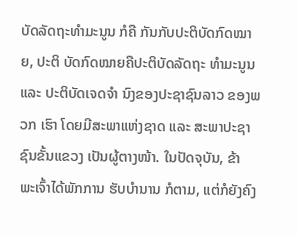ບັດລັດຖະທຳມະນູນ ກໍຄື ກັນກັບປະຕິບັດກົດໝາຍ, ປະຕິ ບັດກົດໝາຍຄືປະຕິບັດລັດຖະ ທຳມະນູນ ແລະ ປະຕິບັດເຈດຈຳ ນົງຂອງປະຊາຊົນລາວ ຂອງພວກ ເຮົາ ໂດຍມີສະພາແຫ່ງຊາດ ແລະ ສະພາປະຊາຊົນຂັ້ນແຂວງ ເປັນຜູ້ຕາງໜ້າ. ໃນປັດຈຸບັນ, ຂ້າ ພະເຈົ້າໄດ້ພັກການ ຮັບບຳນານ ກໍຕາມ, ແຕ່ກໍຍັງຄົງ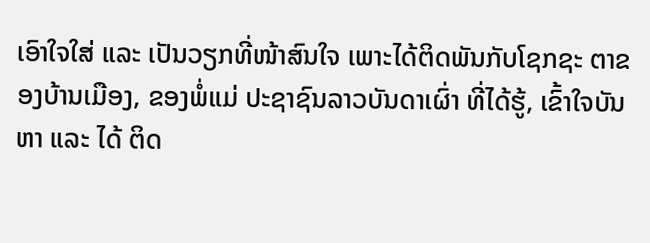ເອົາໃຈໃສ່ ແລະ ເປັນວຽກທີ່ໜ້າສົນໃຈ ເພາະໄດ້ຕິດພັນກັບໂຊກຊະ ຕາຂອງບ້ານເມືອງ, ຂອງພໍ່ແມ່ ປະຊາຊົນລາວບັນດາເຜົ່າ ທີ່ໄດ້ຮູ້, ເຂົ້າໃຈບັນຫາ ແລະ ໄດ້ ຕິດ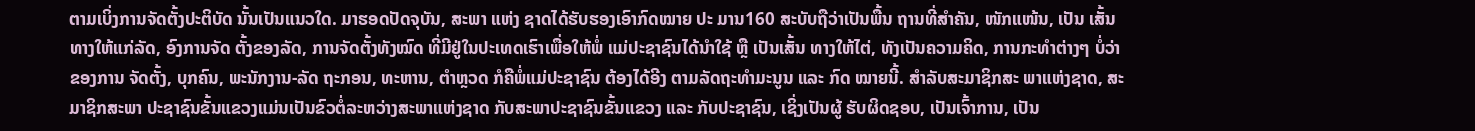ຕາມເບິ່ງການຈັດຕັ້ງປະຕິບັດ ນັ້ນເປັນແນວໃດ. ມາຮອດປັດຈຸບັນ, ສະພາ ແຫ່ງ ຊາດໄດ້ຮັບຮອງເອົາກົດໝາຍ ປະ ມານ160 ສະບັບຖືວ່າເປັນພື້ນ ຖານທີ່ສຳຄັນ, ໜັກແໜ້ນ, ເປັນ ເສັ້ນທາງໃຫ້ແກ່ລັດ, ອົງການຈັດ ຕັ້ງຂອງລັດ, ການຈັດຕັ້ງທັງໝົດ ທີ່ມີຢູ່ໃນປະເທດເຮົາເພື່ອໃຫ້ພໍ່ ແມ່ປະຊາຊົນໄດ້ນຳໃຊ້ ຫຼື ເປັນເສັ້ນ ທາງໃຫ້ໄຕ່, ທັງເປັນຄວາມຄິດ, ການກະທຳຕ່າງໆ ບໍ່ວ່າຂອງການ ຈັດຕັ້ງ, ບຸກຄົນ, ພະນັກງານ-ລັດ ຖະກອນ, ທະຫານ, ຕຳຫຼວດ ກໍຄືພໍ່ແມ່ປະຊາຊົນ ຕ້ອງໄດ້ອີງ ຕາມລັດຖະທຳມະນູນ ແລະ ກົດ ໝາຍນີ້. ສໍາລັບສະມາຊິກສະ ພາແຫ່ງຊາດ, ສະມາຊິກສະພາ ປະຊາຊົນຂັ້ນແຂວງແມ່ນເປັນຂົວຕໍ່ລະຫວ່າງສະພາແຫ່ງຊາດ ກັບສະພາປະຊາຊົນຂັ້ນແຂວງ ແລະ ກັບປະຊາຊົນ, ເຊິ່ງເປັນຜູ້ ຮັບຜິດຊອບ, ເປັນເຈົ້າການ, ເປັນ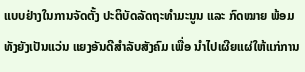ແບບຢ່າງໃນການຈັດຕັ້ງ ປະຕິບັດລັດຖະທຳມະນູນ ແລະ ກົດໝາຍ ພ້ອມ ທັງຍັງເປັນແວ່ນ ແຍງອັນດີສຳລັບສັງຄົມ ເພື່ອ ນຳໄປເຜີຍແຜ່ໃຫ້ແກ່ການ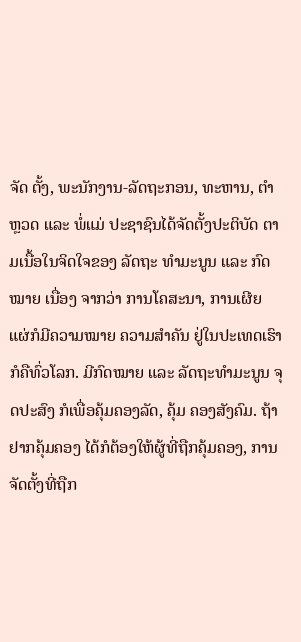ຈັດ ຕັ້ງ, ພະນັກງານ-ລັດຖະກອນ, ທະຫານ, ຕຳຫຼວດ ແລະ ພໍ່ແມ່ ປະຊາຊົນໄດ້ຈັດຕັ້ງປະຕິບັດ ຕາມເນື້ອໃນຈິດໃຈຂອງ ລັດຖະ ທຳມະນູນ ແລະ ກົດໝາຍ ເນື່ອງ ຈາກວ່າ ການໂຄສະນາ, ການເຜີຍ ແຜ່ກໍມີຄວາມໝາຍ ຄວາມສຳຄັນ ຢູ່ໃນປະເທດເຮົາກໍຄືທົ່ວໂລກ. ມີກົດໝາຍ ແລະ ລັດຖະທຳມະນູນ ຈຸດປະສົງ ກໍເພື່ອຄຸ້ມຄອງລັດ, ຄຸ້ມ ຄອງສັງຄົມ. ຖ້າຢາກຄຸ້ມຄອງ ໄດ້ກໍຕ້ອງໃຫ້ຜູ້ທີ່ຖືກຄຸ້ມຄອງ, ການຈັດຕັ້ງທີ່ຖືກ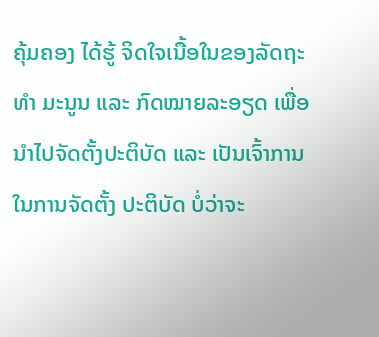ຄຸ້ມຄອງ ໄດ້ຮູ້ ຈິດໃຈເນື້ອໃນຂອງລັດຖະທຳ ມະນູນ ແລະ ກົດໝາຍລະອຽດ ເພື່ອນຳໄປຈັດຕັ້ງປະຕິບັດ ແລະ ເປັນເຈົ້າການໃນການຈັດຕັ້ງ ປະຕິບັດ ບໍ່ວ່າຈະ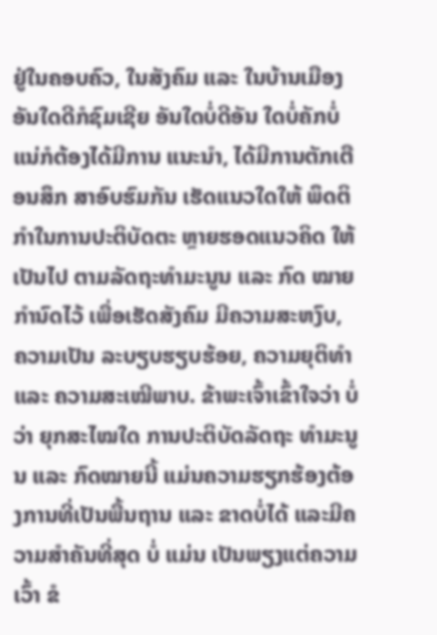ຢູ່ໃນຄອບຄົວ, ໃນສັງຄົມ ແລະ ໃນບ້ານເມືອງ ອັນໃດດີກໍຊົມເຊີຍ ອັນໃດບໍ່ດີອັນ ໃດບໍ່ຄັກບໍ່ແນ່ກໍຕ້ອງໄດ້ມີການ ແນະນຳ, ໄດ້ມີການຕັກເຕືອນສຶກ ສາອົບຮົມກັນ ເຮັດແນວໃດໃຫ້ ພຶດຕິກຳໃນການປະຕິບັດຕະ ຫຼາຍຮອດແນວຄິດ ໃຫ້ເປັນໄປ ຕາມລັດຖະທຳມະນູນ ແລະ ກົດ ໝາຍກຳນົດໄວ້ ເພື່ອເຮັດສັງຄົມ ມີຄວາມສະຫງົບ, ຄວາມເປັນ ລະບຽບຮຽບຮ້ອຍ, ຄວາມຍຸຕິທຳ ແລະ ຄວາມສະເໝີພາບ. ຂ້າພະເຈົ້າເຂົ້າໃຈວ່າ ບໍ່ວ່າ ຍຸກສະໄໝໃດ ການປະຕິບັດລັດຖະ ທຳມະນູນ ແລະ ກົດໝາຍນີ້ ແມ່ນຄວາມຮຽກຮ້ອງຕ້ອງການທີ່ເປັນພື້ນຖານ ແລະ ຂາດບໍ່ໄດ້ ແລະມີຄວາມສຳຄັນທີ່ສຸດ ບໍ່ ແມ່ນ ເປັນພຽງແຕ່ຄວາມເວົ້າ ຂໍ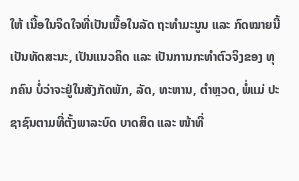ໃຫ້ ເນື້ອໃນຈິດໃຈທີ່ເປັນເນື້ອໃນລັດ ຖະທຳມະນູນ ແລະ ກົດໝາຍນີ້ ເປັນທັດສະນະ, ເປັນແນວຄິດ ແລະ ເປັນການກະທຳຕົວຈິງຂອງ ທຸກຄົນ ບໍ່ວ່າຈະຢູ່ໃນສັງກັດພັກ, ລັດ, ທະຫານ, ຕຳຫຼວດ, ພໍ່ແມ່ ປະຊາຊົນຕາມທີ່ຕັ້ງພາລະບົດ ບາດສິດ ແລະ ໜ້າທີ່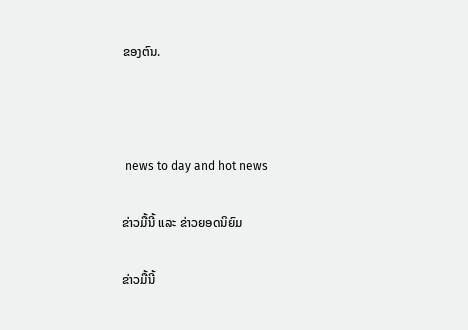ຂອງຕົນ.



 news to day and hot news

ຂ່າວມື້ນີ້ ແລະ ຂ່າວຍອດນິຍົມ

ຂ່າວມື້ນີ້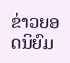ຂ່າວຍອດນິຍົມ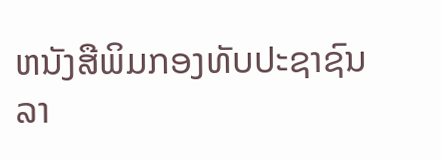ຫນັງສືພິມກອງທັບປະຊາຊົນລາ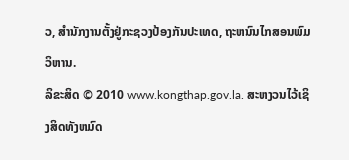ວ, ສຳນັກງານຕັ້ງຢູ່ກະຊວງປ້ອງກັນປະເທດ, ຖະຫນົນໄກສອນພົມວິຫານ.
ລິຂະສິດ © 2010 www.kongthap.gov.la. ສະຫງວນໄວ້ເຊິງສິດທັງຫມົດ